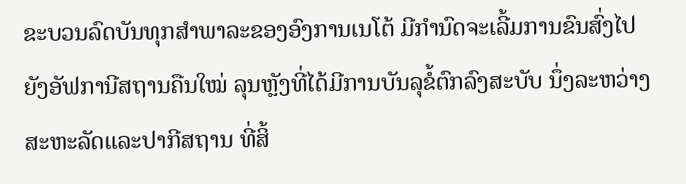ຂະບວນລົດບັນທຸກສໍາພາລະຂອງອົງການເນໂຕ້ ມີກຳນົດຈະເລີ້ມການຂົນສົ່ງໄປຍັງອັຟການີສຖານຄືນໃໝ່ ລຸນຫຼັງທີ່ໄດ້ມີການບັນລຸຂໍ້ຕົກລົງສະບັບ ນຶ່ງລະຫວ່າງສະຫະລັດແລະປາກີສຖານ ທີ່ສິ້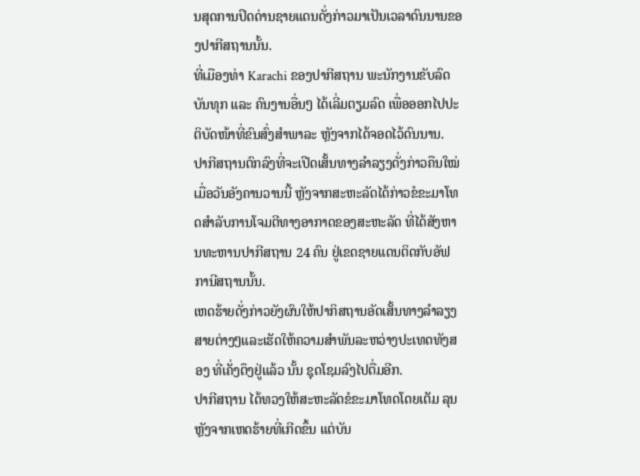ນສຸດການປິດດ່ານຊາຍແດນດັ່ງກ່າວມາເປັນເວລາດົນນານຂອງປາກີສຖານນັ້ນ.
ທີ່ເມືອງທ່າ Karachi ຂອງປາກີສຖານ ພະນັກງານຂັບລົດບັນທຸກ ແລະ ຄົນງານອື່ນໆ ໄດ້ເລີ່ມຕຽມລົດ ເພື່ອອອກໄປປະຕິບັດໜ້າທີ່ຂົນສົ່ງສໍາພາລະ ຫຼັງຈາກໄດ້ຈອດໄວ້ດົນນານ.
ປາກີສຖານຕົກລົງທີ່ຈະເປີດເສັ້ນທາງລໍາລຽງດັ່ງກ່າວຄືນໃໝ່ເມື່ອວັນອັງຄານວານນີ້ ຫຼັງຈາກສະຫະລັດໄດ້ກ່າວຂໍຂະມາໂທດສໍາລັບການໂຈມຕີທາງອາກາດຂອງສະຫະລັດ ທີ່ໄດ້ສັງຫານທະຫານປາກີສຖານ 24 ຄົນ ຢູ່ເຂດຊາຍແດນຕິດກັບອັຟການີສຖານນັ້ນ.
ເຫດຮ້າຍດັ່ງກ່າວຍັງຜົນໃຫ້ປາກິສຖານອັດເສັ້ນທາງລຳລຽງສາຍຕ່າງໆແລະເຮັດໃຫ້ຄວາມສຳພັນລະຫວ່າງປະເທດທັງສອງ ທີ່ເຄັ່ງຕຶງຢູ່ແລ້ວ ນັ້ນ ຊຸດໂຊມລົງໄປຕື່ມອີກ.
ປາກີສຖານ ໄດ້ທວງໃຫ້ສະຫະລັດຂໍຂະມາໂທດໂດຍເຕັມ ລຸນຫຼັງຈາກເຫດຮ້າຍທີ່ເກີດຂຶ້ນ ແຕ່ບັນ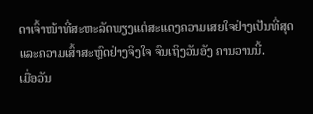ດາເຈົ້າໜ້າທີ່ສະຫະລັດພຽງແຕ່ສະແດງຄວາມເສຍໃຈຢ່າງເປັນທີ່ສຸດ ແລະຄວາມເສົ້າສະຫຼົດຢ່າງຈິງໃຈ ຈົນເຖິງວັນອັງ ຄານວານນີ້.
ເມື່ອວັນ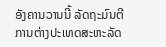ອັງຄານວານນີ້ ລັດຖະມົນຕີການຕ່າງປະເທດສະຫະລັດ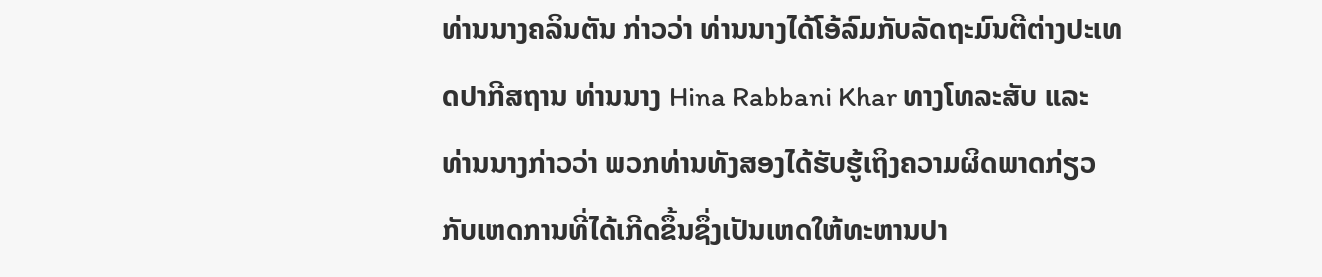ທ່ານນາງຄລິນຕັນ ກ່າວວ່າ ທ່ານນາງໄດ້ໂອ້ລົມກັບລັດຖະມົນຕີຕ່າງປະເທດປາກີສຖານ ທ່ານນາງ Hina Rabbani Khar ທາງໂທລະສັບ ແລະ ທ່ານນາງກ່າວວ່າ ພວກທ່ານທັງສອງໄດ້ຮັບຮູ້ເຖິງຄວາມຜິດພາດກ່ຽວກັບເຫດການທີ່ໄດ້ເກີດຂຶ້ນຊຶ່ງເປັນເຫດໃຫ້ທະຫານປາ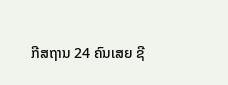ກີສຖານ 24 ຄົນເສຍ ຊີ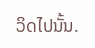ວິດໄປນັ້ນ.